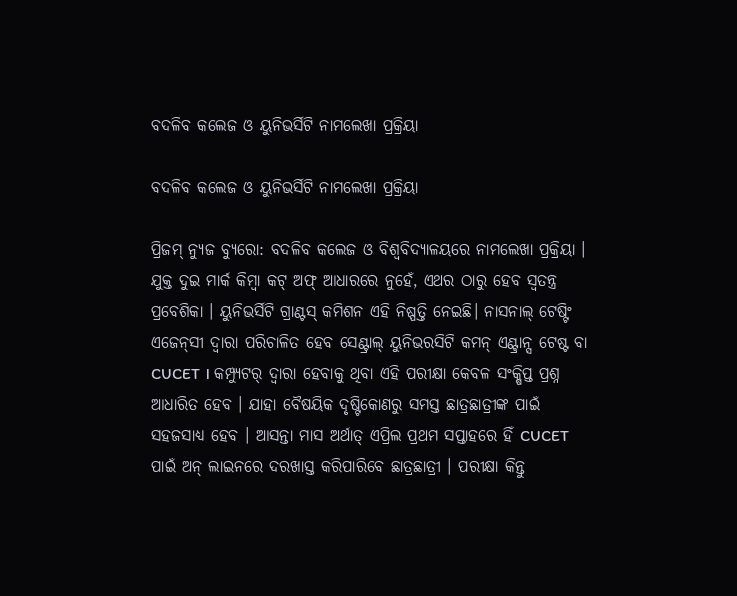ବଦଳିବ କଲେଜ ଓ ୟୁନିଭର୍ସିଟି ନାମଲେଖା ପ୍ରକ୍ରିୟା

ବଦଳିବ କଲେଜ ଓ ୟୁନିଭର୍ସିଟି ନାମଲେଖା ପ୍ରକ୍ରିୟା

ପ୍ରିଜମ୍ ନ୍ୟୁଜ ବ୍ୟୁରୋ: ବଦଳିବ କଲେଜ ଓ ବିଶ୍ବବିଦ୍ୟାଳୟରେ ନାମଲେଖା ପ୍ରକ୍ରିୟା । ଯୁକ୍ତ ଦୁଇ ମାର୍କ କିମ୍ବା କଟ୍ ଅଫ୍ ଆଧାରରେ ନୁହେଁ, ଏଥର ଠାରୁ ହେବ ସ୍ବତନ୍ତ୍ର ପ୍ରବେଶିକା । ୟୁନିଭର୍ସିଟି ଗ୍ରାଣ୍ଟସ୍ କମିଶନ ଏହି ନିଷ୍ପତ୍ତି ନେଇଛି। ନାସନାଲ୍ ଟେଷ୍ଟିଂ ଏଜେନ୍‌ସୀ ଦ୍ବାରା ପରିଚାଳିତ ହେବ ସେଣ୍ଟ୍ରାଲ୍ ୟୁନିଭରସିଟି କମନ୍ ଏଣ୍ଟ୍ରାନ୍ସ ଟେଷ୍ଟ ବା CUCET । କମ୍ପ୍ୟୁଟର୍ ଦ୍ବାରା ହେବାକୁ ଥିବା ଏହି ପରୀକ୍ଷା କେବଳ ସଂକ୍ଷିପ୍ତ ପ୍ରଶ୍ନ ଆଧାରିତ ହେବ । ଯାହା ବୈଷୟିକ ଦୃଷ୍ଟିକୋଣରୁ ସମସ୍ତ ଛାତ୍ରଛାତ୍ରୀଙ୍କ ପାଇଁ ସହଜସାଧ୍ୟ ହେବ । ଆସନ୍ତା ମାସ ଅର୍ଥାତ୍ ଏପ୍ରିଲ ପ୍ରଥମ ସପ୍ତାହରେ ହିଁ CUCET ପାଇଁ ଅନ୍ ଲାଇନରେ ଦରଖାସ୍ତ କରିପାରିବେ ଛାତ୍ରଛାତ୍ରୀ । ପରୀକ୍ଷା କିନ୍ତୁ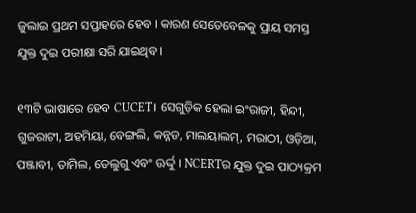ଜୁଲାଇ ପ୍ରଥମ ସପ୍ତାହରେ ହେବ । କାରଣ ସେତେବେଳକୁ ପ୍ରାୟ ସମସ୍ତ ଯୁକ୍ତ ଦୁଇ ପରୀକ୍ଷା ସରି ଯାଇଥିବ ।

୧୩ଟି ଭାଷାରେ ହେବ CUCET। ସେଗୁଡ଼ିକ ହେଲା ଇଂରାଜୀ, ହିନ୍ଦୀ, ଗୁଜରାଟୀ, ଅହମିୟା, ବେଙ୍ଗଲି, କନ୍ନଡ, ମାଲୟାଲମ୍, ମରାଠୀ, ଓଡ଼ିଆ, ପଞ୍ଜାବୀ, ତାମିଲ, ତେଲୁଗୁ ଏବଂ ଊର୍ଦ୍ଦୁ । NCERTର ଯୁକ୍ତ ଦୁଇ ପାଠ୍ୟକ୍ରମ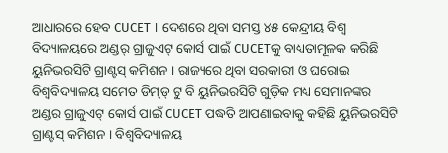ଆଧାରରେ ହେବ CUCET । ଦେଶରେ ଥିବା ସମସ୍ତ ୪୫ କେନ୍ଦ୍ରୀୟ ବିଶ୍ବ ବିଦ୍ୟାଳୟରେ ଅଣ୍ଡର୍ ଗ୍ରାଜୁଏଟ୍ କୋର୍ସ ପାଇଁ CUCETକୁ ବାଧ୍ୟତାମୂଳକ କରିଛି ୟୁନିଭରସିଟି ଗ୍ରାଣ୍ଟସ୍ କମିଶନ । ରାଜ୍ୟରେ ଥିବା ସରକାରୀ ଓ ଘରୋଇ ବିଶ୍ବବିଦ୍ୟାଳୟ ସମେତ ଡିମ୍‌ଡ୍ ଟୁ ବି ୟୁନିଭରସିଟି ଗୁଡ଼ିକ ମଧ୍ୟ ସେମାନଙ୍କର ଅଣ୍ଡର ଗ୍ରାଜୁଏଟ୍ କୋର୍ସ ପାଇଁ CUCET ପଦ୍ଧତି ଆପଣାଇବାକୁ କହିଛି ୟୁନିଭରସିଟି ଗ୍ରାଣ୍ଟସ୍ କମିଶନ । ବିଶ୍ବବିଦ୍ୟାଳୟ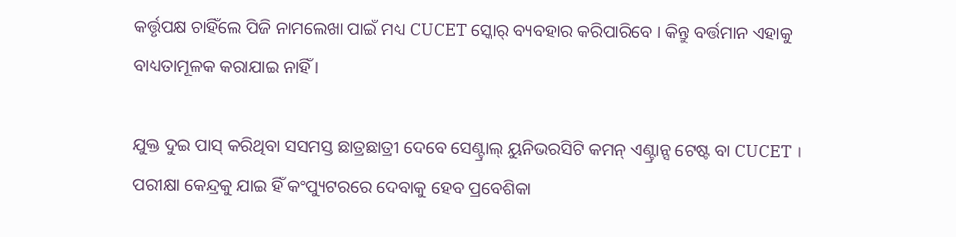କର୍ତ୍ତୃପକ୍ଷ ଚାହିଁଲେ ପିଜି ନାମଲେଖା ପାଇଁ ମଧ୍ୟ CUCET ସ୍କୋର୍ ବ୍ୟବହାର କରିପାରିବେ । କିନ୍ତୁ ବର୍ତ୍ତମାନ ଏହାକୁ ବାଧ୍ୟତାମୂଳକ କରାଯାଇ ନାହିଁ ।

ଯୁକ୍ତ ଦୁଇ ପାସ୍ କରିଥିବା ସସମସ୍ତ ଛାତ୍ରଛାତ୍ରୀ ଦେବେ ସେଣ୍ଟ୍ରାଲ୍ ୟୁନିଭରସିଟି କମନ୍ ଏଣ୍ଟ୍ରାନ୍ସ ଟେଷ୍ଟ ବା CUCET । ପରୀକ୍ଷା କେନ୍ଦ୍ରକୁ ଯାଇ ହିଁ କଂପ୍ୟୁଟରରେ ଦେବାକୁ ହେବ ପ୍ରବେଶିକା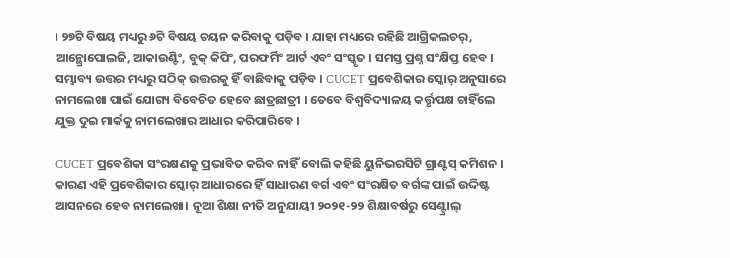। ୨୭ଟି ବିଷୟ ମଧ୍ୟରୁ ୬ଟି ବିଷୟ ଚୟନ କରିବାକୁ ପଡ଼ିବ । ଯାହା ମଧ୍ୟରେ ରହିଛି ଆଗ୍ରିକଲଚର୍, ଆନ୍ଥ୍ରୋପୋଲଜି, ଆକାଉଣ୍ଟିଂ, ବୁକ୍ କିପିଂ, ପରଫର୍ମିଂ ଆର୍ଟ ଏବଂ ସଂସ୍କୃତ । ସମସ୍ତ ପ୍ରଶ୍ନ ସଂକ୍ଷିପ୍ତ ହେବ । ସମ୍ଭାବ୍ୟ ଉତ୍ତର ମଧ୍ୟରୁ ସଠିକ୍ ଉତ୍ତରକୁ ହିଁ ବାଛିବାକୁ ପଡ଼ିବ । CUCET ପ୍ରବେଶିକାର ସ୍କୋର୍ ଅନୁସାରେ ନାମଲେଖା ପାଇଁ ଯୋଗ୍ୟ ବିବେଚିତ ହେବେ ଛାତ୍ରଛାତ୍ରୀ । ତେବେ ବିଶ୍ବବିଦ୍ୟାଳୟ କର୍ତ୍ତୃପକ୍ଷ ଚାହିଁଲେ ଯୁକ୍ତ ଦୁଇ ମାର୍କକୁ ନାମଲେଖାର ଆଧାର କରିପାରିବେ ।

CUCET ପ୍ରବେଶିକା ସଂରକ୍ଷଣକୁ ପ୍ରଭାବିତ କରିବ ନାହିଁ ବୋଲି କହିଛି ୟୁନିଭରସିଟି ଗ୍ରାଣ୍ଟସ୍ କମିଶନ । କାରଣ ଏହି ପ୍ରବେଶିକାର ସ୍କୋର୍ ଆଧାରରେ ହିଁ ସାଧାରଣ ବର୍ଗ ଏବଂ ସଂରକ୍ଷିତ ବର୍ଗଙ୍କ ପାଇଁ ଉଦ୍ଦିଷ୍ଟ ଆସନରେ ହେବ ନାମଲେଖା। ନୂଆ ଶିକ୍ଷା ନୀତି ଅନୁଯାୟୀ ୨୦୨୧-୨୨ ଶିକ୍ଷାବର୍ଷରୁ ସେଣ୍ଟ୍ରାଲ୍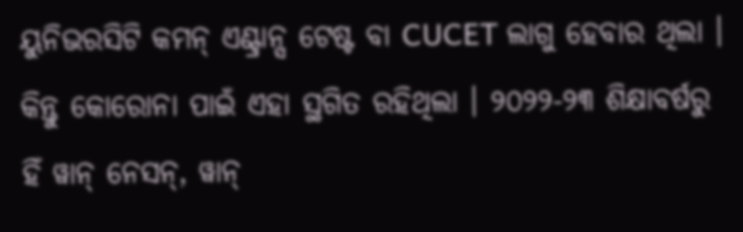ୟୁନିଭରସିଟି କମନ୍ ଏଣ୍ଟ୍ରାନ୍ସ ଟେଷ୍ଟ ବା CUCET ଲାଗୁ ହେବାର ଥିଲା । କିନ୍ତୁ କୋରୋନା ପାଇଁ ଏହା ସ୍ଥଗିତ ରହିଥିଲା । ୨୦୨୨-୨୩ ଶିକ୍ଷାବର୍ଷରୁ ହିଁ ୱାନ୍ ନେସନ୍, ୱାନ୍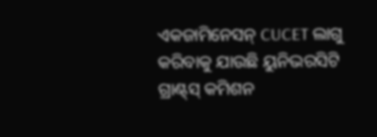ଏକଜାମିନେସନ୍ CUCET ଲାଗୁ କରିବାକୁ ଯାଉଛି ୟୁନିଭରସିଟି ଗ୍ରାଣ୍ଟ୍‌ସ୍ କମିଶନ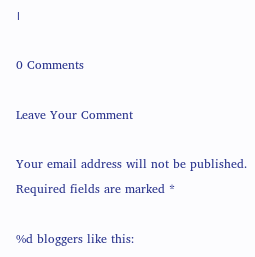।

0 Comments

Leave Your Comment

Your email address will not be published. Required fields are marked *

%d bloggers like this: